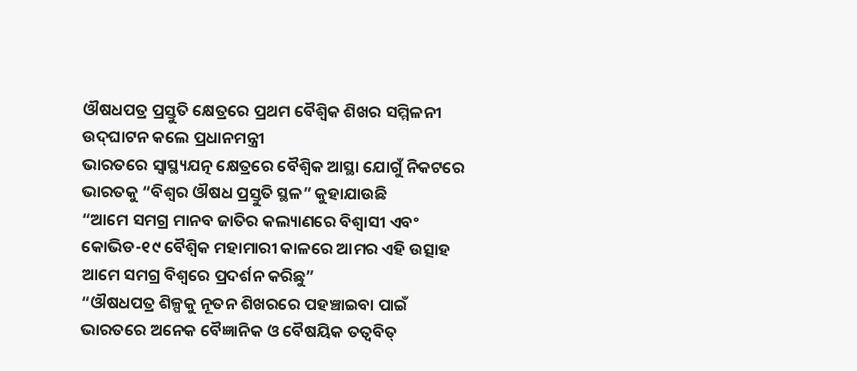ଔଷଧପତ୍ର ପ୍ରସ୍ତୁତି କ୍ଷେତ୍ରରେ ପ୍ରଥମ ବୈଶ୍ୱିକ ଶିଖର ସମ୍ମିଳନୀ ଉଦ୍‌ଘାଟନ କଲେ ପ୍ରଧାନମନ୍ତ୍ରୀ
ଭାରତରେ ସ୍ୱାସ୍ଥ୍ୟଯତ୍ନ କ୍ଷେତ୍ରରେ ବୈଶ୍ୱିକ ଆସ୍ଥା ଯୋଗୁଁ ନିକଟରେ ଭାରତକୁ “ବିଶ୍ୱର ଔଷଧ ପ୍ରସ୍ତୁତି ସ୍ଥଳ” କୁହାଯାଉଛି
“ଆମେ ସମଗ୍ର ମାନବ ଜାତିର କଲ୍ୟାଣରେ ବିଶ୍ୱାସୀ ଏବଂ କୋଭିଡ-୧୯ ବୈଶ୍ୱିକ ମହାମାରୀ କାଳରେ ଆମର ଏହି ଉତ୍ସାହ ଆମେ ସମଗ୍ର ବିଶ୍ୱରେ ପ୍ରଦର୍ଶନ କରିଛୁ”
“ଔଷଧପତ୍ର ଶିଳ୍ପକୁ ନୂତନ ଶିଖରରେ ପହଞ୍ଚାଇବା ପାଇଁ ଭାରତରେ ଅନେକ ବୈଜ୍ଞାନିକ ଓ ବୈଷୟିକ ତତ୍ୱବିତ୍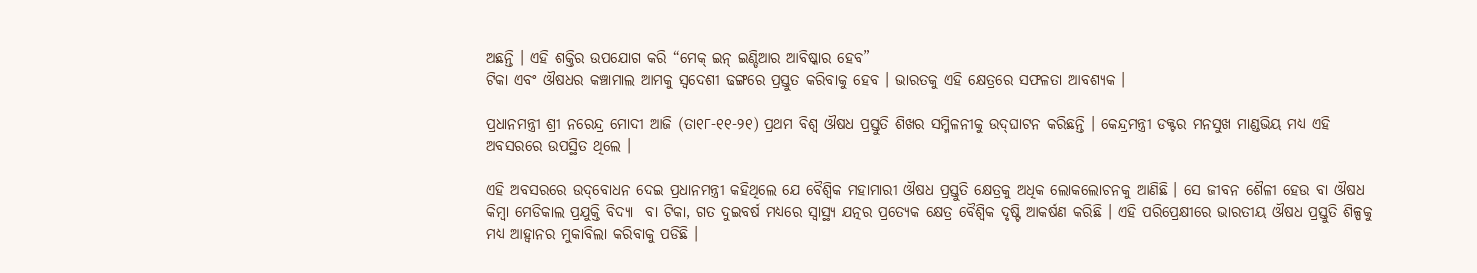ଅଛନ୍ତି । ଏହି ଶକ୍ତିର ଉପଯୋଗ କରି “ମେକ୍ ଇନ୍ ଇଣ୍ଡିଆର ଆବିଷ୍କାର ହେବ”
ଟିକା ଏବଂ ଔଷଧର କଞ୍ଚାମାଲ ଆମକୁ ସ୍ୱଦେଶୀ ଢଙ୍ଗରେ ପ୍ରସ୍ତୁତ କରିବାକୁ ହେବ । ଭାରତକୁ ଏହି କ୍ଷେତ୍ରରେ ସଫଳତା ଆବଶ୍ୟକ ।

ପ୍ରଧାନମନ୍ତ୍ରୀ ଶ୍ରୀ ନରେନ୍ଦ୍ର ମୋଦୀ ଆଜି (ତା୧୮-୧୧-୨୧) ପ୍ରଥମ ବିଶ୍ୱ ଔଷଧ ପ୍ରସ୍ତୁତି ଶିଖର ସମ୍ମିଳନୀକୁ ଉଦ୍‌ଘାଟନ କରିଛନ୍ତି । କେନ୍ଦ୍ରମନ୍ତ୍ରୀ ଡକ୍ଟର ମନସୁଖ ମାଣ୍ଡଭିୟ ମଧ୍ୟ ଏହି ଅବସରରେ ଉପସ୍ଥିତ ଥିଲେ ।

ଏହି ଅବସରରେ ଉଦ୍‌ବୋଧନ ଦେଇ ପ୍ରଧାନମନ୍ତ୍ରୀ କହିଥିଲେ ଯେ ବୈଶ୍ୱିକ ମହାମାରୀ ଔଷଧ ପ୍ରସ୍ତୁତି କ୍ଷେତ୍ରକୁ ଅଧିକ ଲୋକଲୋଚନକୁ ଆଣିଛି । ସେ ଜୀବନ ଶୈଳୀ ହେଉ ବା ଔଷଧ କିମ୍ବା ମେଡିକାଲ ପ୍ରଯୁକ୍ତି ବିଦ୍ୟା  ବା ଟିକା, ଗତ ଦୁଇବର୍ଷ ମଧ୍ୟରେ ସ୍ୱାସ୍ଥ୍ୟ ଯତ୍ନର ପ୍ରତ୍ୟେକ କ୍ଷେତ୍ର ବୈଶ୍ୱିକ ଦୃଷ୍ଟି ଆକର୍ଷଣ କରିଛି । ଏହି ପରିପ୍ରେକ୍ଷୀରେ ଭାରତୀୟ ଔଷଧ ପ୍ରସ୍ତୁତି ଶିଳ୍ପକୁ ମଧ୍ୟ ଆହ୍ୱାନର ମୁକାବିଲା କରିବାକୁ ପଡିଛି ।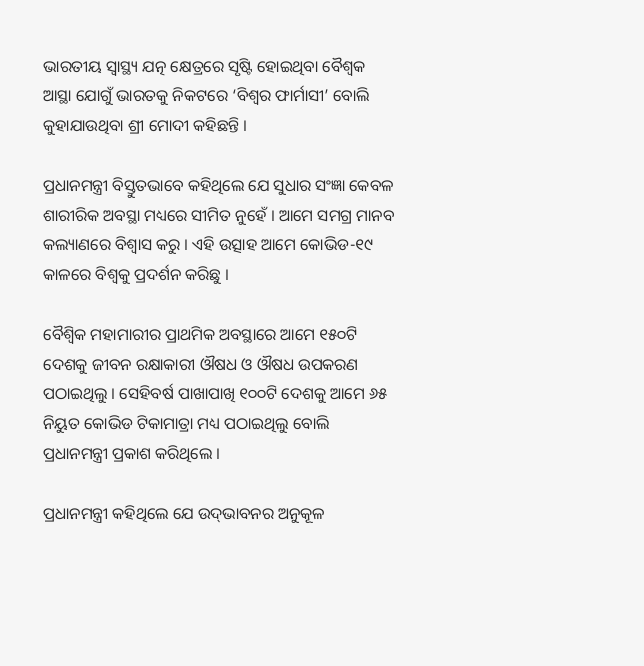ଭାରତୀୟ ସ୍ୱାସ୍ଥ୍ୟ ଯତ୍ନ କ୍ଷେତ୍ରରେ ସୃଷ୍ଟି ହୋଇଥିବା ବୈଶ୍ୱକ ଆସ୍ଥା ଯୋଗୁଁ ଭାରତକୁ ନିକଟରେ ‘ବିଶ୍ୱର ଫାର୍ମାସୀ’ ବୋଲି କୁହାଯାଉଥିବା ଶ୍ରୀ ମୋଦୀ କହିଛନ୍ତି ।

ପ୍ରଧାନମନ୍ତ୍ରୀ ବିସ୍ତୁତଭାବେ କହିଥିଲେ ଯେ ସୁଧାର ସଂଜ୍ଞା କେବଳ ଶାରୀରିକ ଅବସ୍ଥା ମଧ୍ୟରେ ସୀମିତ ନୁହେଁ । ଆମେ ସମଗ୍ର ମାନବ କଲ୍ୟାଣରେ ବିଶ୍ୱାସ କରୁ । ଏହି ଉତ୍ସାହ ଆମେ କୋଭିଡ-୧୯ କାଳରେ ବିଶ୍ୱକୁ ପ୍ରଦର୍ଶନ କରିଛୁ ।

ବୈଶ୍ୱିକ ମହାମାରୀର ପ୍ରାଥମିକ ଅବସ୍ଥାରେ ଆମେ ୧୫୦ଟି ଦେଶକୁ ଜୀବନ ରକ୍ଷାକାରୀ ଔଷଧ ଓ ଔଷଧ ଉପକରଣ ପଠାଇଥିଲୁ । ସେହିବର୍ଷ ପାଖାପାଖି ୧୦୦ଟି ଦେଶକୁ ଆମେ ୬୫ ନିୟୁତ କୋଭିଡ ଟିକାମାତ୍ରା ମଧ୍ୟ ପଠାଇଥିଲୁ ବୋଲି ପ୍ରଧାନମନ୍ତ୍ରୀ ପ୍ରକାଶ କରିଥିଲେ ।

ପ୍ରଧାନମନ୍ତ୍ରୀ କହିଥିଲେ ଯେ ଉଦ୍‌ଭାବନର ଅନୁକୂଳ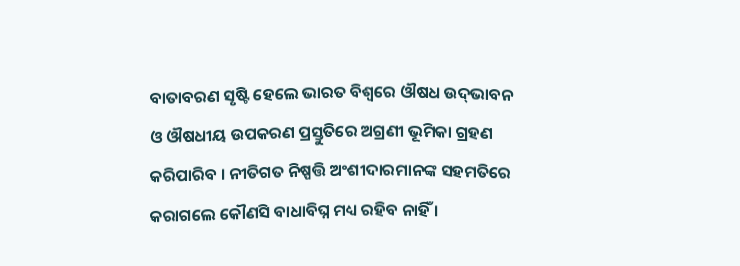ବାତାବରଣ ସୃଷ୍ଟି ହେଲେ ଭାରତ ବିଶ୍ୱରେ ଔଷଧ ଉଦ୍‌ଭାବନ ଓ ଔଷଧୀୟ ଉପକରଣ ପ୍ରସ୍ତୁତିରେ ଅଗ୍ରଣୀ ଭୂମିକା ଗ୍ରହଣ କରିପାରିବ । ନୀତିଗତ ନିଷ୍ପତ୍ତି ଅଂଶୀଦାରମାନଙ୍କ ସହମତିରେ କରାଗଲେ କୌଣସି ବାଧାବିଘ୍ନ ମଧ୍ୟ ରହିବ ନାହିଁ ।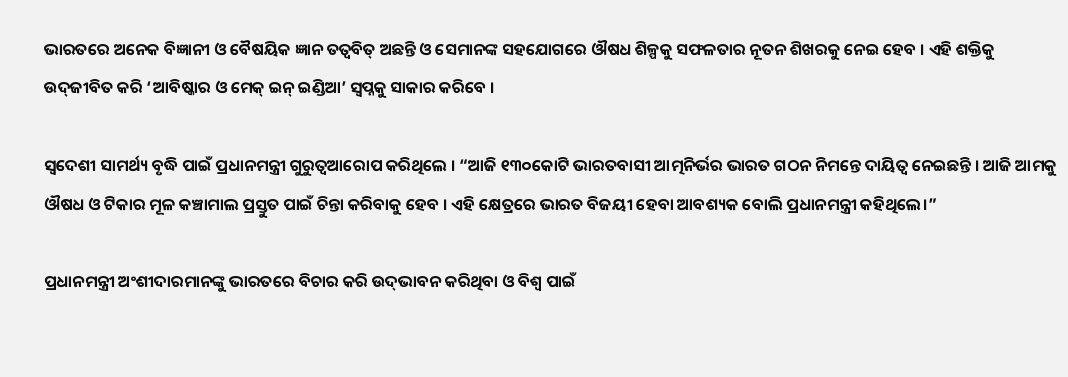ଭାରତରେ ଅନେକ ବିଜ୍ଞାନୀ ଓ ବୈଷୟିକ ଜ୍ଞାନ ତତ୍ୱବିତ୍ ଅଛନ୍ତି ଓ ସେମାନଙ୍କ ସହଯୋଗରେ ଔଷଧ ଶିଳ୍ପକୁ ସଫଳତାର ନୂତନ ଶିଖରକୁ ନେଇ ହେବ । ଏହି ଶକ୍ତିକୁ ଉଦ୍‌ଜୀବିତ କରି ‘ଆବିଷ୍କାର ଓ ମେକ୍ ଇନ୍ ଇଣ୍ଡିଆ’ ସ୍ୱପ୍ନକୁ ସାକାର କରିବେ ।

ସ୍ୱଦେଶୀ ସାମର୍ଥ୍ୟ ବୃଦ୍ଧି ପାଇଁ ପ୍ରଧାନମନ୍ତ୍ରୀ ଗୁରୁତ୍ୱଆରୋପ କରିଥିଲେ । “ଆଜି ୧୩୦କୋଟି ଭାରତବାସୀ ଆତ୍ମନିର୍ଭର ଭାରତ ଗଠନ ନିମନ୍ତେ ଦାୟିତ୍ୱ ନେଇଛନ୍ତି । ଆଜି ଆମକୁ ଔଷଧ ଓ ଟିକାର ମୂଳ କଞ୍ଚାମାଲ ପ୍ରସ୍ତୁତ ପାଇଁ ଚିନ୍ତା କରିବାକୁ ହେବ । ଏହି କ୍ଷେତ୍ରରେ ଭାରତ ବିଜୟୀ ହେବା ଆବଶ୍ୟକ ବୋଲି ପ୍ରଧାନମନ୍ତ୍ରୀ କହିଥିଲେ।”

ପ୍ରଧାନମନ୍ତ୍ରୀ ଅଂଶୀଦାରମାନଙ୍କୁ ଭାରତରେ ବିଚାର କରି ଉଦ୍‌ଭାବନ କରିଥିବା ଓ ବିଶ୍ୱ ପାଇଁ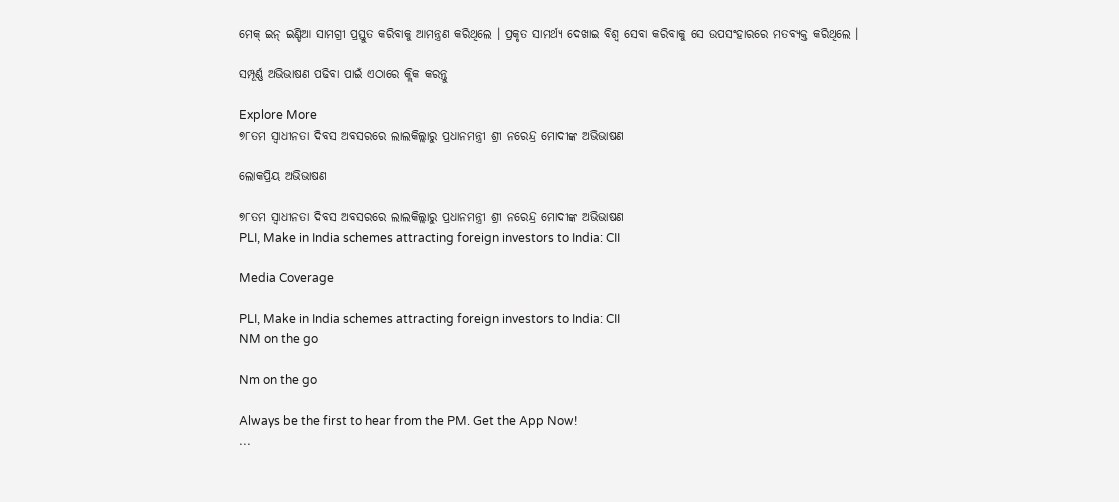ମେକ୍ ଇନ୍ ଇଣ୍ଡିଆ ସାମଗ୍ରୀ ପ୍ରସ୍ତୁତ କରିବାକୁ ଆମନ୍ତ୍ରଣ କରିଥିଲେ । ପ୍ରକୃତ ସାମର୍ଥ୍ୟ ଦେଖାଇ ବିଶ୍ୱ ସେବା କରିବାକୁ ସେ ଉପସଂହାରରେ ମତବ୍ୟକ୍ତ କରିଥିଲେ ।

ସମ୍ପୂର୍ଣ୍ଣ ଅଭିଭାଷଣ ପଢିବା ପାଇଁ ଏଠାରେ କ୍ଲିକ କରନ୍ତୁ

Explore More
୭୮ତମ ସ୍ୱାଧୀନତା ଦିବସ ଅବସରରେ ଲାଲକିଲ୍ଲାରୁ ପ୍ରଧାନମନ୍ତ୍ରୀ ଶ୍ରୀ ନରେନ୍ଦ୍ର ମୋଦୀଙ୍କ ଅଭିଭାଷଣ

ଲୋକପ୍ରିୟ ଅଭିଭାଷଣ

୭୮ତମ ସ୍ୱାଧୀନତା ଦିବସ ଅବସରରେ ଲାଲକିଲ୍ଲାରୁ ପ୍ରଧାନମନ୍ତ୍ରୀ ଶ୍ରୀ ନରେନ୍ଦ୍ର ମୋଦୀଙ୍କ ଅଭିଭାଷଣ
PLI, Make in India schemes attracting foreign investors to India: CII

Media Coverage

PLI, Make in India schemes attracting foreign investors to India: CII
NM on the go

Nm on the go

Always be the first to hear from the PM. Get the App Now!
...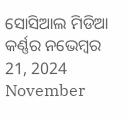ସୋସିଆଲ ମିଡିଆ କର୍ଣ୍ଣର ନଭେମ୍ବର 21, 2024
November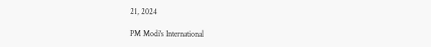21, 2024

PM Modi's International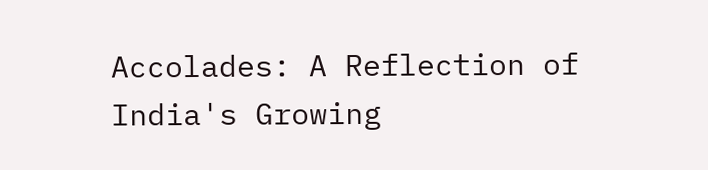Accolades: A Reflection of India's Growing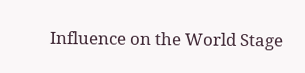Influence on the World Stage